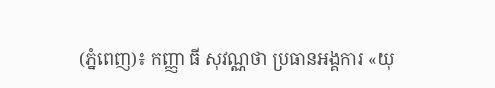(ភ្នំពេញ)៖ កញ្ញា ធី សុវណ្ណថា ប្រធានអង្គការ «យុ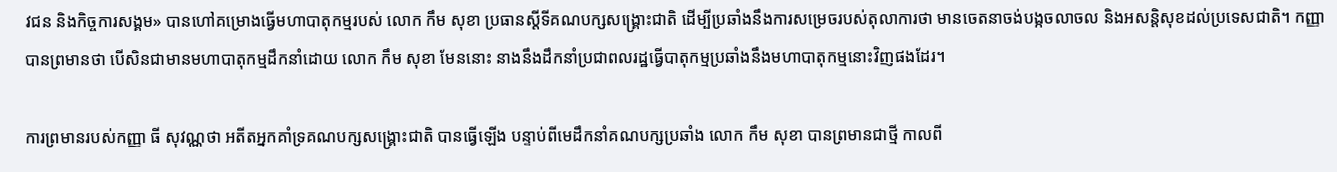វជន និងកិច្ចការសង្គម» បានហៅគម្រោងធ្វើមហាបាតុកម្មរបស់ លោក កឹម សុខា ប្រធានស្ដីទីគណបក្សសង្គ្រោះជាតិ ដើម្បីប្រឆាំងនឹងការសម្រេចរបស់តុលាការថា មានចេតនាចង់បង្កចលាចល និងអសន្តិសុខដល់ប្រទេសជាតិ។ កញ្ញា បានព្រមានថា បើសិនជាមានមហាបាតុកម្មដឹកនាំដោយ លោក កឹម សុខា មែននោះ នាងនឹងដឹកនាំប្រជាពលរដ្ឋធ្វើបាតុកម្មប្រឆាំងនឹងមហាបាតុកម្មនោះវិញផងដែរ។

ការព្រមានរបស់កញ្ញា ធី សុវណ្ណថា អតីតអ្នកគាំទ្រគណបក្សសង្រ្គោះជាតិ បានធ្វើឡើង បន្ទាប់ពីមេដឹកនាំគណបក្សប្រឆាំង លោក កឹម សុខា បានព្រមានជាថ្មី កាលពី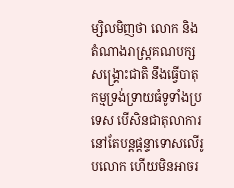ម្សិលមិញថា លោក និងតំណាងរាស្រ្តគណបក្សសង្រ្គោះជាតិ នឹងធ្វើបាតុកម្មទ្រង់ទ្រាយធំទូទាំងប្រទេស បើសិនជាតុលាការនៅតែបន្តផ្តន្ទាទោសលើរូបលោក ហើយមិនអាចរ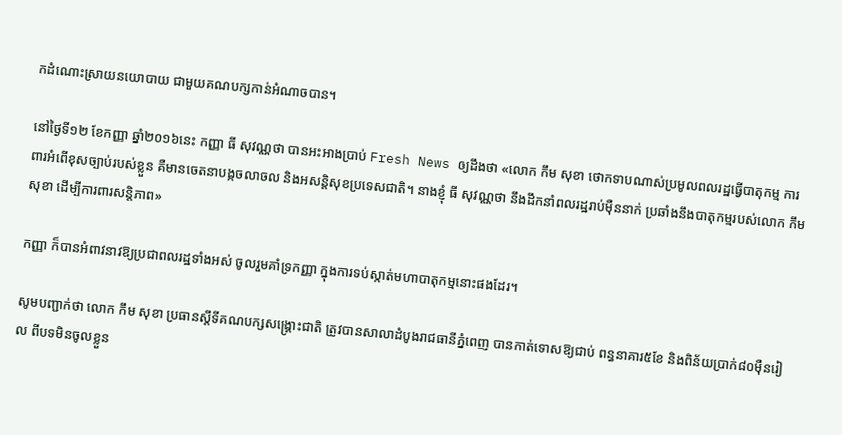កដំណោះស្រាយនយោបាយ ជាមួយគណបក្សកាន់អំណាចបាន។

នៅថ្ងៃទី១២ ខែកញ្ញា ឆ្នាំ២០១៦នេះ កញ្ញា ធី សុវណ្ណថា បានអះអាងប្រាប់ Fresh News ឲ្យដឹងថា «លោក កឹម សុខា ថោកទាបណាស់ប្រមូលពលរដ្ឋធ្វើបាតុកម្ម ការពារអំពើខុសច្បាប់របស់ខ្លួន គឺមានចេតនាបង្កចលាចល និងអសន្តិសុខប្រទេសជាតិ។ នាងខ្ញុំ ធី សុវណ្ណថា នឹងដឹកនាំពលរដ្ឋរាប់ម៉ឺននាក់ ប្រឆាំងនឹងបាតុកម្មរបស់លោក កឹម សុខា ដើម្បីការពារសន្តិភាព»

កញ្ញា ក៏បានអំពាវនាវឱ្យប្រជាពលរដ្ឋទាំងអស់ ចូលរួមគាំទ្រកញ្ញា ក្នុងការទប់ស្កាត់មហាបាតុកម្មនោះផងដែរ។

សូមបញ្ជាក់ថា លោក កឹម សុខា ប្រធានស្តីទីគណបក្សសង្រ្គោះជាតិ ត្រូវបានសាលាដំបូងរាជធានីភ្នំពេញ បានកាត់ទោសឱ្យជាប់ ពន្ធនាគារ៥ខែ និងពិន័យប្រាក់៨០ម៉ឺនរៀល ពីបទមិនចូលខ្លួន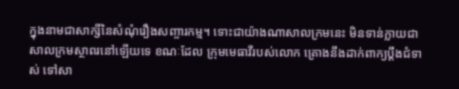ក្នុងនាមជាសាក្សីនៃសំណុំរឿងសញ្ចារកម្ម។ ទោះជាយ៉ាងណាសាលក្រមនេះ មិនទាន់ក្លាយជាសាលក្រមស្ថាពរនៅឡើយទេ ខណៈដែល ក្រុមមេធាវីរបស់លោក គ្រោងនឹងដាក់ពាក្យប្តឹងជំទាស់ ទៅសា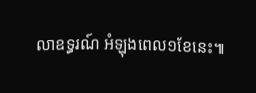លាឧទ្ធរណ៍ អំឡុងពេល១ខែនេះ៕